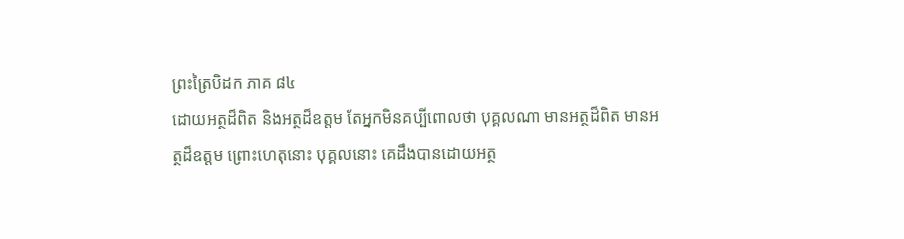ព្រះត្រៃបិដក ភាគ ៨៤
ដោយអត្ថដ៏ពិត និងអត្ថដ៏ឧត្តម តែអ្នកមិនគប្បីពោលថា បុគ្គលណា មានអត្ថដ៏ពិត មានអត្ថដ៏ឧត្តម ព្រោះហេតុនោះ បុគ្គលនោះ គេដឹងបានដោយអត្ថ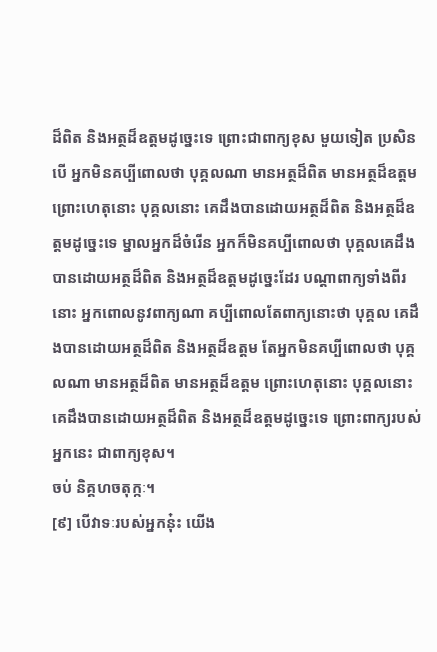ដ៏ពិត និងអត្ថដ៏ឧត្តមដូច្នេះទេ ព្រោះជាពាក្យខុស មួយទៀត ប្រសិនបើ អ្នកមិនគប្បីពោលថា បុគ្គលណា មានអត្ថដ៏ពិត មានអត្ថដ៏ឧត្តម ព្រោះហេតុនោះ បុគ្គលនោះ គេដឹងបានដោយអត្ថដ៏ពិត និងអត្ថដ៏ឧត្តមដូច្នេះទេ ម្នាលអ្នកដ៏ចំរើន អ្នកក៏មិនគប្បីពោលថា បុគ្គលគេដឹងបានដោយអត្ថដ៏ពិត និងអត្ថដ៏ឧត្តមដូច្នេះដែរ បណ្តាពាក្យទាំងពីរនោះ អ្នកពោលនូវពាក្យណា គប្បីពោលតែពាក្យនោះថា បុគ្គល គេដឹងបានដោយអត្ថដ៏ពិត និងអត្ថដ៏ឧត្តម តែអ្នកមិនគប្បីពោលថា បុគ្គលណា មានអត្ថដ៏ពិត មានអត្ថដ៏ឧត្តម ព្រោះហេតុនោះ បុគ្គលនោះ គេដឹងបានដោយអត្ថដ៏ពិត និងអត្ថដ៏ឧត្តមដូច្នេះទេ ព្រោះពាក្យរបស់អ្នកនេះ ជាពាក្យខុស។
ចប់ និគ្គហចតុក្កៈ។
[៩] បើវាទៈរបស់អ្នកនុ៎ះ យើង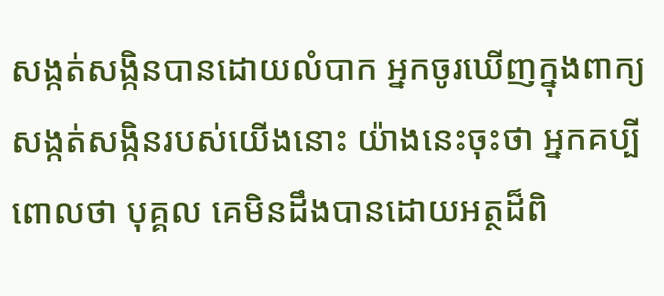សង្កត់សង្កិនបានដោយលំបាក អ្នកចូរឃើញក្នុងពាក្យសង្កត់សង្កិនរបស់យើងនោះ យ៉ាងនេះចុះថា អ្នកគប្បីពោលថា បុគ្គល គេមិនដឹងបានដោយអត្ថដ៏ពិ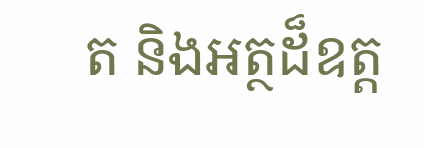ត និងអត្ថដ៏ឧត្ត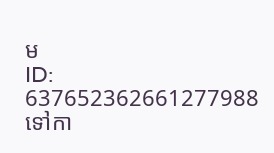ម
ID: 637652362661277988
ទៅកា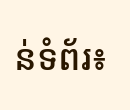ន់ទំព័រ៖